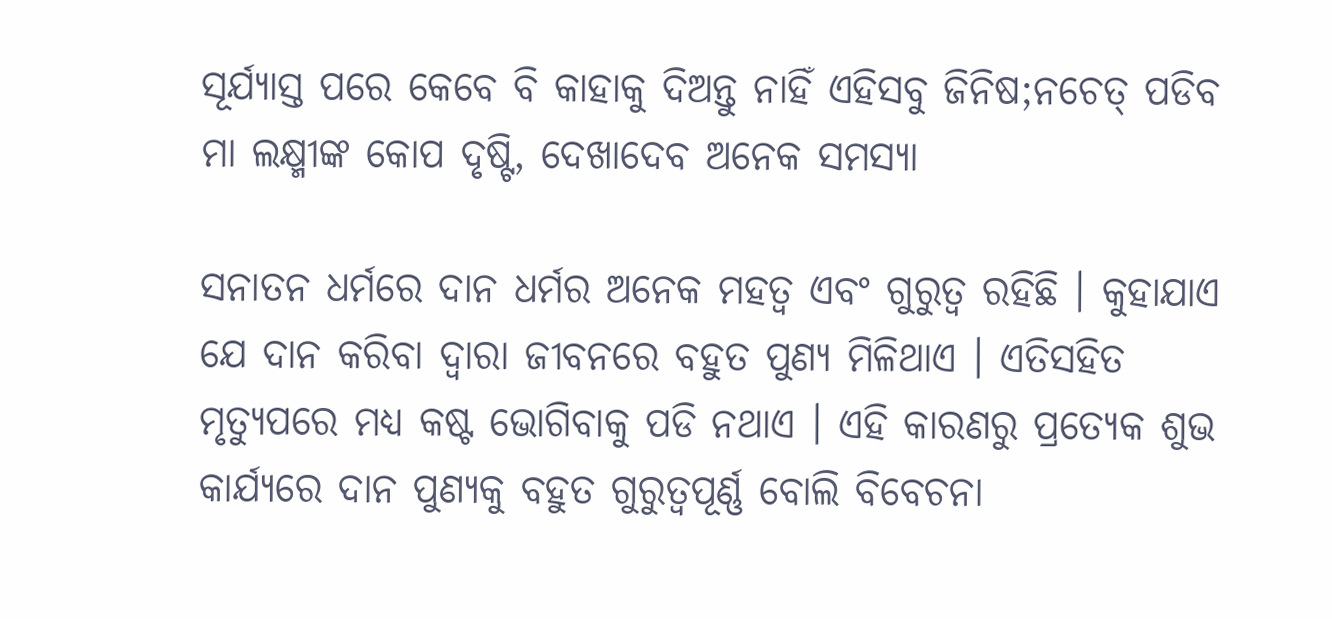ସୂର୍ଯ୍ୟାସ୍ତ ପରେ କେବେ ବି କାହାକୁ ଦିଅନ୍ତୁ ନାହିଁ ଏହିସବୁ ଜିନିଷ;ନଚେତ୍ ପଡିବ ମା ଲକ୍ଷ୍ମୀଙ୍କ କୋପ ଦୃଷ୍ଟି, ଦେଖାଦେବ ଅନେକ ସମସ୍ୟା

ସନାତନ ଧର୍ମରେ ଦାନ ଧର୍ମର ଅନେକ ମହତ୍ୱ ଏବଂ ଗୁରୁତ୍ୱ ରହିଛି । କୁହାଯାଏ ଯେ ଦାନ କରିବା ଦ୍ୱାରା ଜୀବନରେ ବହୁତ ପୁଣ୍ୟ ମିଳିଥାଏ । ଏତିସହିତ ମୃତ୍ୟୁପରେ ମଧ୍ୟ କଷ୍ଟ ଭୋଗିବାକୁ ପଡି ନଥାଏ । ଏହି କାରଣରୁ ପ୍ରତ୍ୟେକ ଶୁଭ କାର୍ଯ୍ୟରେ ଦାନ ପୁଣ୍ୟକୁ ବହୁତ ଗୁରୁତ୍ୱପୂର୍ଣ୍ଣ ବୋଲି ବିବେଚନା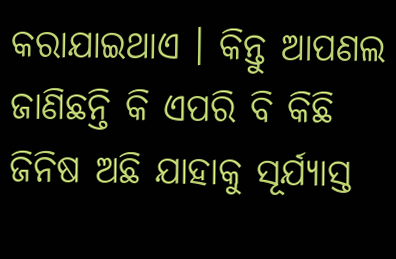କରାଯାଇଥାଏ । କିନ୍ତୁ ଆପଣଲ ଜାଣିଛନ୍ତି କି ଏପରି ବି କିଛି ଜିନିଷ ଅଛି ଯାହାକୁ ସୂର୍ଯ୍ୟାସ୍ତ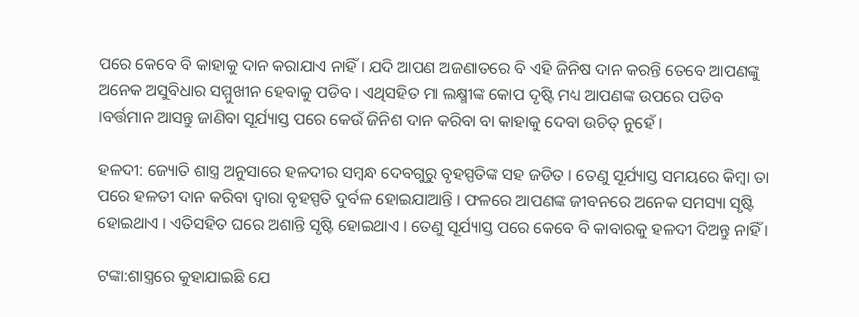ପରେ କେବେ ବି କାହାକୁ ଦାନ କରାଯାଏ ନାହିଁ । ଯଦି ଆପଣ ଅଜଣାତରେ ବି ଏହି ଜିନିଷ ଦାନ କରନ୍ତି ତେବେ ଆପଣଙ୍କୁ ଅନେକ ଅସୁବିଧାର ସମ୍ମୁଖୀନ ହେବାକୁ ପଡିବ । ଏଥିସହିତ ମା ଲକ୍ଷ୍ମୀଙ୍କ କୋପ ଦୃଷ୍ଟି ମଧ୍ୟ ଆପଣଙ୍କ ଉପରେ ପଡିବ ।ବର୍ତ୍ତମାନ ଆସନ୍ତୁ ଜାଣିବା ସୂର୍ଯ୍ୟାସ୍ତ ପରେ କେଉଁ ଜିନିଶ ଦାନ କରିବା ବା କାହାକୁ ଦେବା ଉଚିତ୍ ନୁହେଁ ।

ହଳଦୀ: ଜ୍ୟୋତି ଶାସ୍ତ୍ର ଅନୁସାରେ ହଳଦୀର ସମ୍ବନ୍ଧ ଦେବଗୁରୁ ବୃହସ୍ପତିଙ୍କ ସହ ଜଡିତ । ତେଣୁ ସୂର୍ଯ୍ୟାସ୍ତ ସମୟରେ କିମ୍ବା ତା ପରେ ହଳତୀ ଦାନ କରିବା ଦ୍ୱାରା ବୃହସ୍ପତି ଦୁର୍ବଳ ହୋଇଯାଆନ୍ତି । ଫଳରେ ଆପଣଙ୍କ ଜୀବନରେ ଅନେକ ସମସ୍ୟା ସୃଷ୍ଟି ହୋଇଥାଏ । ଏତିସହିତ ଘରେ ଅଶାନ୍ତି ସୃଷ୍ଟି ହୋଇଥାଏ । ତେଣୁ ସୂର୍ଯ୍ୟାସ୍ତ ପରେ କେବେ ବି କାବାରକୁ ହଳଦୀ ଦିଅନ୍ତୁ ନାହିଁ ।

ଟଙ୍କା:ଶାସ୍ତ୍ରରେ କୁହାଯାଇଛି ଯେ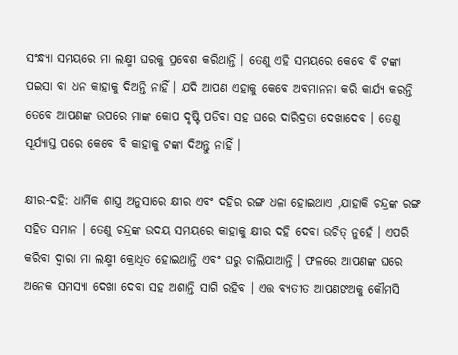ସଂନ୍ଧ୍ୟା ସମୟରେ ମା ଲକ୍ଷ୍ମୀ ଘରକୁ ପ୍ରବେଶ କରିଥାନ୍ତି । ତେଣୁ ଏହି ସମୟରେ କେବେ ବି ଟଙ୍କା ପଇସା ବା ଧନ କାହାକୁ ଦିଅନ୍ତି ନାହିଁ । ଯଦି ଆପଣ ଏହାକୁ କେବେ ଅବମାନନା କରି କାର୍ଯ୍ୟ କରନ୍ତି ତେବେ ଆପଣଙ୍କ ଉପରେ ମାଙ୍କ କୋପ ଦୃଷ୍ଟି ପଡିବା ସହ ଘରେ ଦାରିଦ୍ରତା ଦେଖାଦେବ । ତେଣୁ ସୂର୍ଯ୍ୟାସ୍ତ ପରେ କେବେ ବି କାହାକୁ ଟଙ୍କା ଦିଅନ୍ତୁ ନାହିଁ ।

କ୍ଷୀର-ଦହି: ଧାର୍ମିକ ଶାସ୍ତ୍ର ଅନୁସାରେ କ୍ଷୀର ଏବଂ ଦହିର ରଙ୍ଗ ଧଳା ହୋଇଥାଏ ,ଯାହାକି ଚନ୍ଦ୍ରଙ୍କ ରଙ୍ଗ ସହିତ ସମାନ । ତେଣୁ ଚନ୍ଦ୍ରଙ୍କ ଉଦୟ ସମୟରେ କାହାକୁ କ୍ଷୀର ଦହି ଦେବା ଉଚିତ୍ ନୁହେଁ । ଏପରି କରିବା ଦ୍ୱାରା ମା ଲକ୍ଷ୍ମୀ କ୍ରୋଧିତ ହୋଇଥାନ୍ତି ଏବଂ ଘରୁ ଚାଲିଯାଆନ୍ତି । ଫଳରେ ଆପଣଙ୍କ ଘରେ ଅନେକ ସମସ୍ୟା ଦେଖା ଦେବା ସହ ଅଶାନ୍ତି ସାଗି ରହିବ । ଏତ୍ତ ବ୍ୟତୀତ ଆପଣଙଅକୁ କୌମସି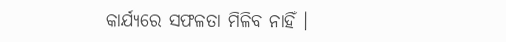କାର୍ଯ୍ୟରେ ସଫଳତା ମିଳିବ ନାହିଁ ।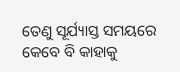ତେଣୁ ସୂର୍ଯ୍ୟାସ୍ତ ସମୟରେ କେବେ ବି କାହାକୁ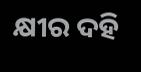କ୍ଷୀର ଦହି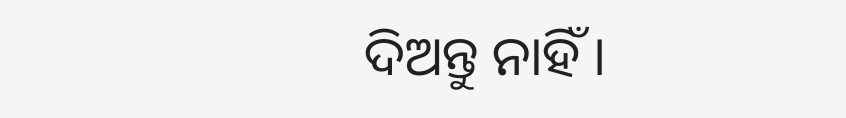ଦିଅନ୍ତୁ ନାହିଁ ।